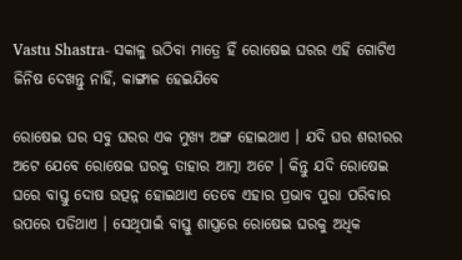Vastu Shastra- ସକାଳୁ ଉଠିବା ମାତ୍ରେ ହିଁ ରୋଷେଇ ଘରର ଏହି ଗୋଟିଏ ଜିନିଷ ଦେଖନ୍ତୁ ନାହିଁ, କାଙ୍ଗାଳ ହେଇଯିବେ

ରୋଷେଇ ଘର ସବୁ ଘରର ଏକ ମୁଖ୍ୟ ଅଙ୍ଗ ହୋଇଥାଏ । ଯଦି ଘର ଶରୀରର ଅଟେ ଯେବେ ରୋଷେଇ ଘରକୁ ତାହାର ଆତ୍ମା ଅଟେ । କିନ୍ତୁ ଯଦି ରୋଷେଇ ଘରେ ବାସ୍ତୁ ଦୋଷ ଉତ୍ପନ୍ନ ହୋଇଥାଏ ତେବେ ଏହାର ପ୍ରଭାବ ପୁରା ପରିବାର ଉପରେ ପଡିଥାଏ । ସେଥିପାଇଁ ବାସ୍ତୁ ଶାସ୍ତ୍ରରେ ରୋଷେଇ ଘରକୁ ଅଧିକ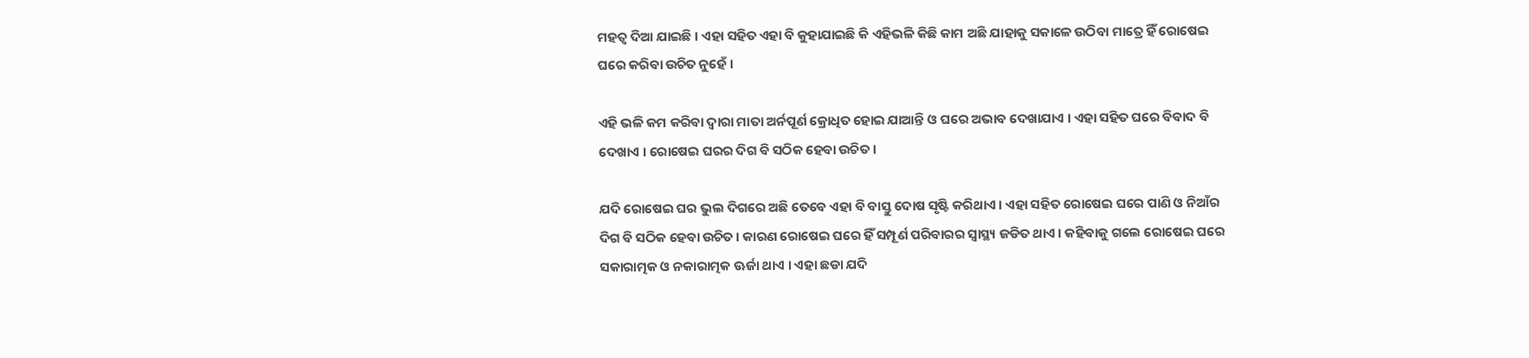ମହତ୍ଵ ଦିଆ ଯାଇଛି । ଏହା ସହିତ ଏହା ବି କୁହାଯାଇଛି କି ଏହିଭଳି କିଛି କାମ ଅଛି ଯାହାକୁ ସକାଳେ ଉଠିବା ମାତ୍ରେ ହିଁ ରୋଷେଇ ଘରେ କରିବା ଉଚିତ ନୁହେଁ ।

ଏହି ଭଳି କମ କରିବା ଦ୍ଵାରା ମାତା ଅର୍ନପୂର୍ଣ କ୍ରୋଧିତ ହୋଇ ଯାଆନ୍ତି ଓ ଘରେ ଅଭାବ ଦେଖାଯାଏ । ଏହା ସହିତ ଘରେ ବିବାଦ ବି ଦେଖାଏ । ରୋଷେଇ ଘରର ଦିଗ ବି ସଠିକ ହେବା ଉଚିତ ।

ଯଦି ରୋଷେଇ ଘର ଭୁଲ ଦିଗରେ ଅଛି ତେବେ ଏହା ବି ବାସ୍ତୁ ଦୋଷ ସୃଷ୍ଟି କରିଥାଏ । ଏହା ସହିତ ରୋଷେଇ ଘରେ ପାଣି ଓ ନିଆଁର ଦିଗ ବି ସଠିକ ହେବା ଉଚିତ । କାରଣ ରୋଷେଇ ଘରେ ହିଁ ସମ୍ପୂର୍ଣ ପରିବାରର ସ୍ୱାସ୍ଥ୍ୟ ଜଡିତ ଥାଏ । କହିବାକୁ ଗଲେ ରୋଷେଇ ଘରେ ସକାରାତ୍ମକ ଓ ନକାରାତ୍ମକ ଊର୍ଜା ଥାଏ । ଏହା ଛଡା ଯଦି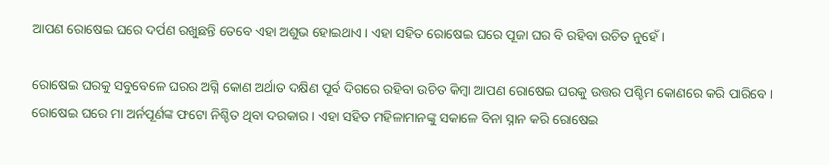ଆପଣ ରୋଷେଇ ଘରେ ଦର୍ପଣ ରଖୁଛନ୍ତି ତେବେ ଏହା ଅଶୁଭ ହୋଇଥାଏ । ଏହା ସହିତ ରୋଷେଇ ଘରେ ପୂଜା ଘର ବି ରହିବା ଉଚିତ ନୁହେଁ ।

ରୋଷେଇ ଘରକୁ ସବୁବେଳେ ଘରର ଅଗ୍ନି କୋଣ ଅର୍ଥାତ ଦକ୍ଷିଣ ପୂର୍ବ ଦିଗରେ ରହିବା ଉଚିତ କିମ୍ବା ଆପଣ ରୋଷେଇ ଘରକୁ ଉତ୍ତର ପଶ୍ଚିମ କୋଣରେ କରି ପାରିବେ । ରୋଷେଇ ଘରେ ମା ଅର୍ନପୂର୍ଣଙ୍କ ଫଟୋ ନିଶ୍ଚିତ ଥିବା ଦରକାର । ଏହା ସହିତ ମହିଳାମାନଙ୍କୁ ସକାଳେ ବିନା ସ୍ନାନ କରି ରୋଷେଇ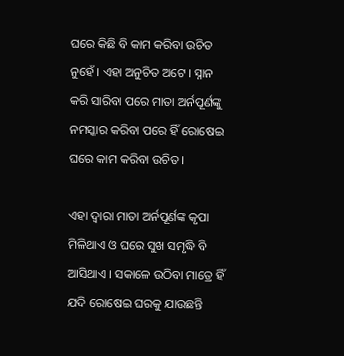ଘରେ କିଛି ବି କାମ କରିବା ଉଚିତ ନୁହେଁ । ଏହା ଅନୁଚିତ ଅଟେ । ସ୍ନାନ କରି ସାରିବା ପରେ ମାତା ଅର୍ନପୂର୍ଣଙ୍କୁ ନମସ୍କାର କରିବା ପରେ ହିଁ ରୋଷେଇ ଘରେ କାମ କରିବା ଉଚିତ ।

ଏହା ଦ୍ଵାରା ମାତା ଅର୍ନପୂର୍ଣଙ୍କ କୃପା ମିଳିଥାଏ ଓ ଘରେ ସୁଖ ସମୃଦ୍ଧି ବି ଆସିଥାଏ । ସକାଳେ ଉଠିବା ମାତ୍ରେ ହିଁ ଯଦି ରୋଷେଇ ଘରକୁ ଯାଉଛନ୍ତି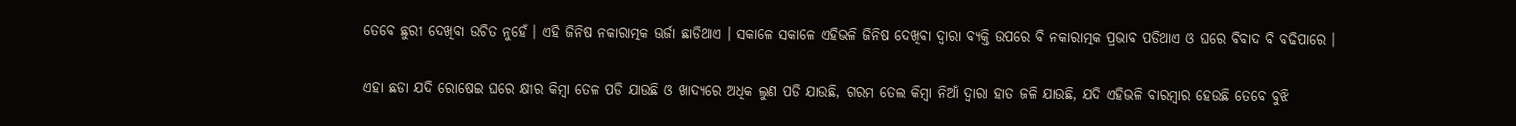ତେବେ ଛୁରୀ ଦେଖିବା ଉଚିତ ନୁହେଁ । ଏହି ଜିନିଷ ନକାରାତ୍ମକ ଊର୍ଜା ଛାଡିଥାଏ । ସକାଳେ ସକାଳେ ଏହିଭଳି ଜିନିଷ ଦେଖିବା ଦ୍ଵାରା ବ୍ୟକ୍ତି ଉପରେ ବି ନକାରାତ୍ମକ ପ୍ରଭାବ ପଡିଥାଏ ଓ ଘରେ ବିବାଦ ବି ବଢିପାରେ ।

ଏହା ଛଡା ଯଦି ରୋଷେଇ ଘରେ କ୍ଷୀର କିମ୍ବା ତେଳ ପଡି ଯାଉଛି ଓ ଖାଦ୍ୟରେ ଅଧିକ ଲୁଣ ପଡି ଯାଉଛି, ଗରମ ତେଲ କିମ୍ବା ନିଆଁ ଦ୍ଵାରା ହାତ ଜଳି ଯାଉଛି, ଯଦି ଏହିଭଳି ବାରମ୍ବାର ହେଉଛି ତେବେ ବୁଝି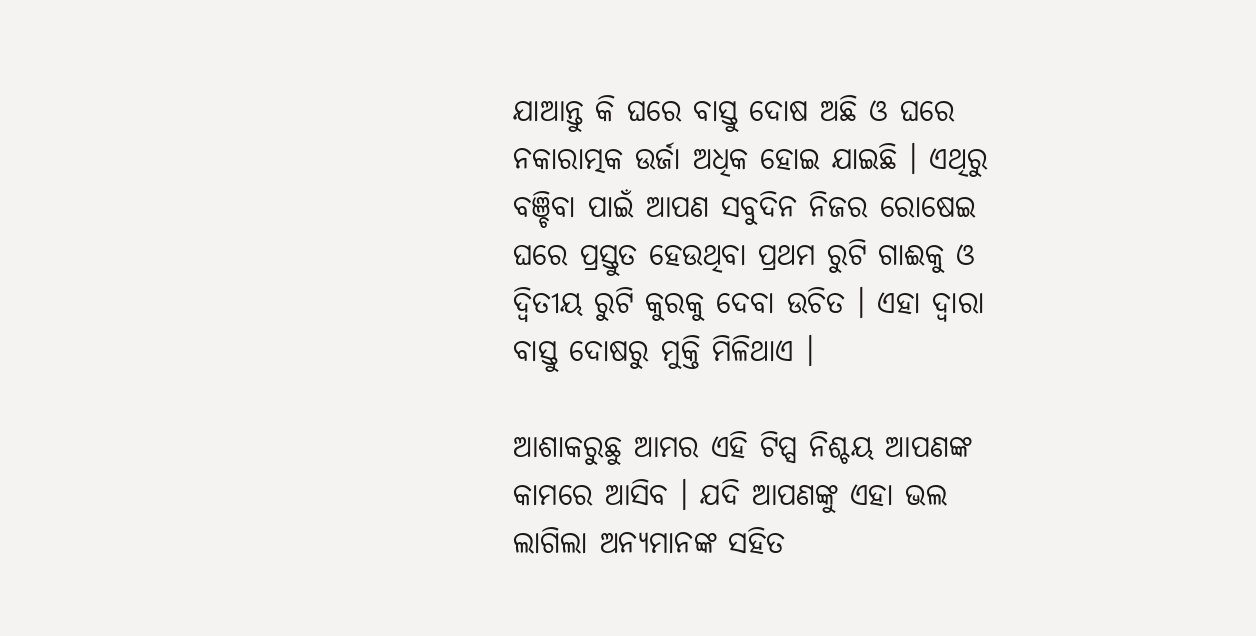ଯାଆନ୍ତୁ କି ଘରେ ବାସ୍ତୁ ଦୋଷ ଅଛି ଓ ଘରେ ନକାରାତ୍ମକ ଉର୍ଜା ଅଧିକ ହୋଇ ଯାଇଛି । ଏଥିରୁ ବଞ୍ଚିବା ପାଇଁ ଆପଣ ସବୁଦିନ ନିଜର ରୋଷେଇ ଘରେ ପ୍ରସ୍ତୁତ ହେଉଥିବା ପ୍ରଥମ ରୁଟି ଗାଈକୁ ଓ ଦ୍ଵିତୀୟ ରୁଟି କୁରକୁ ଦେବା ଉଚିତ । ଏହା ଦ୍ଵାରା ବାସ୍ତୁ ଦୋଷରୁ ମୁକ୍ତି ମିଳିଥାଏ ।

ଆଶାକରୁଛୁ ଆମର ଏହି ଟିପ୍ସ ନିଶ୍ଚୟ ଆପଣଙ୍କ କାମରେ ଆସିବ । ଯଦି ଆପଣଙ୍କୁ ଏହା ଭଲ ଲାଗିଲା ଅନ୍ୟମାନଙ୍କ ସହିତ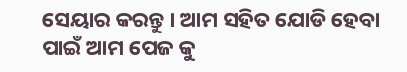ସେୟାର କରନ୍ତୁ । ଆମ ସହିତ ଯୋଡି ହେବା ପାଇଁ ଆମ ପେଜ କୁ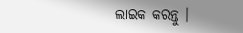ଲାଇକ କରନ୍ତୁ ।